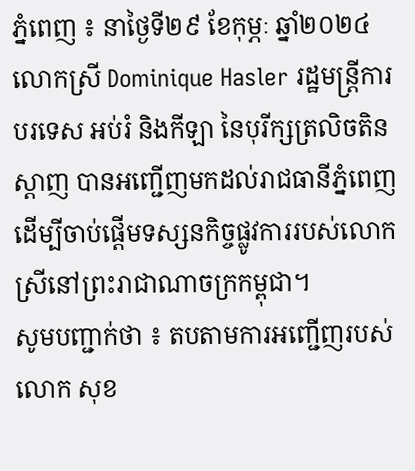ភ្នំពេញ ៖ នាថ្ងៃទី២៩ ខែកុម្ភៈ ឆ្នាំ២០២៤ លោកស្រី Dominique Hasler រដ្ឋមន្រ្តីការបរទេស អប់រំ និងកីឡា នៃបុរីក្សត្រលិចតិនស្តាញ បានអញ្ជើញមកដល់រាជធានីភ្នំពេញ ដើម្បីចាប់ផ្ដើមទស្សនកិច្ចផ្លូវការរបស់លោកស្រីនៅព្រះរាជាណាចក្រកម្ពុជា។
សូមបញ្ជាក់ថា ៖ តបតាមការអញ្ជើញរបស់ លោក សុខ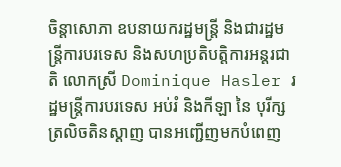ចិន្តាសោភា ឧបនាយករដ្ឋមន្ត្រី និងជារដ្ឋមន្ត្រីការបរទេស និងសហប្រតិបត្តិការអន្តរជាតិ លោកស្រី Dominique Hasler រដ្ឋមន្ត្រីការបរទេស អប់រំ និងកីឡា នៃ បុរីក្សត្រលិចតិនស្តាញ បានអញ្ជើញមកបំពេញ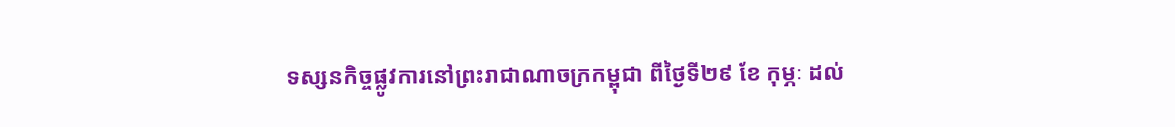ទស្សនកិច្ចផ្លូវការនៅព្រះរាជាណាចក្រកម្ពុជា ពីថ្ងៃទី២៩ ខែ កុម្ភៈ ដល់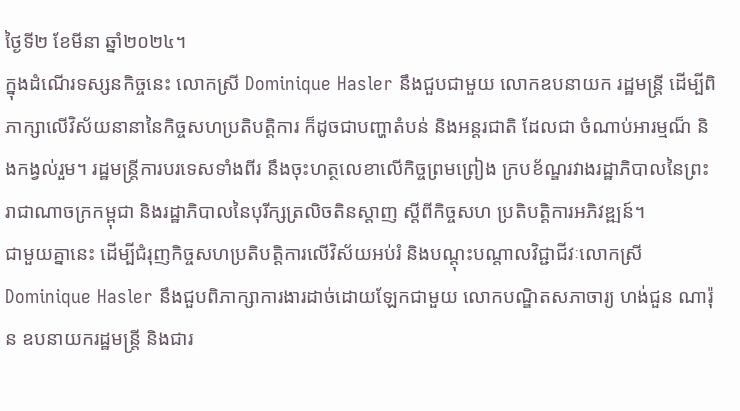ថ្ងៃទី២ ខែមីនា ឆ្នាំ២០២៤។
ក្នុងដំណើរទស្សនកិច្ចនេះ លោកស្រី Dominique Hasler នឹងជួបជាមួយ លោកឧបនាយក រដ្ឋមន្ត្រី ដើម្បីពិភាក្សាលើវិស័យនានានៃកិច្ចសហប្រតិបត្តិការ ក៏ដូចជាបញ្ហាតំបន់ និងអន្តរជាតិ ដែលជា ចំណាប់អារម្មណ៏ និងកង្វល់រួម។ រដ្ឋមន្ត្រីការបរទេសទាំងពីរ នឹងចុះហត្ថលេខាលើកិច្ចព្រមព្រៀង ក្របខ័ណ្ឌរវាងរដ្ឋាភិបាលនៃព្រះរាជាណាចក្រកម្ពុជា និងរដ្ឋាភិបាលនៃបុរីក្សត្រលិចតិនស្តាញ ស្តីពីកិច្ចសហ ប្រតិបត្តិការអភិវឌ្ឍន៍។
ជាមួយគ្នានេះ ដើម្បីជំរុញកិច្ចសហប្រតិបត្តិការលើវិស័យអប់រំ និងបណ្តុះបណ្តាលវិជ្ជាជីវៈលោកស្រី Dominique Hasler នឹងជួបពិភាក្សាការងារដាច់ដោយឡែកជាមួយ លោកបណ្ឌិតសភាចារ្យ ហង់ជួន ណារ៉ុន ឧបនាយករដ្ឋមន្ត្រី និងជារ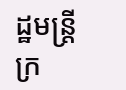ដ្ឋមន្ត្រីក្រ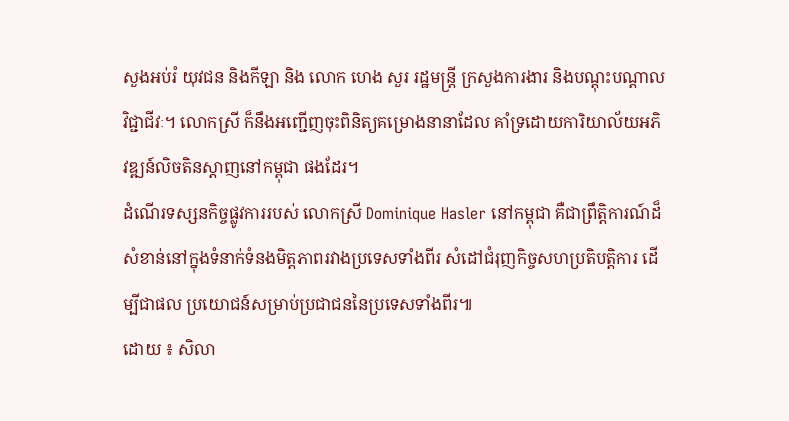សួងអប់រំ យុវជន និងកីឡា និង លោក ហេង សួរ រដ្ឋមន្ត្រី ក្រសួងការងារ និងបណ្តុះបណ្តាលវិជ្ជាជីវៈ។ លោកស្រី ក៏នឹងអញ្ជើញចុះពិនិត្យគម្រោងនានាដែល គាំទ្រដោយការិយាល័យអភិវឌ្ឍន៍លិចតិនស្តាញនៅកម្ពុជា ផងដែរ។
ដំណើរទស្សនកិច្ចផ្លូវការរបស់ លោកស្រី Dominique Hasler នៅកម្ពុជា គឺជាព្រឹត្តិការណ៍ដ៏ សំខាន់នៅក្នុងទំនាក់ទំនងមិត្តភាពរវាងប្រទេសទាំងពីរ សំដៅជំរុញកិច្ចសហប្រតិបត្តិការ ដើម្បីជាផល ប្រយោជន៍សម្រាប់ប្រជាជននៃប្រទេសទាំងពីរ៕
ដោយ ៖ សិលា